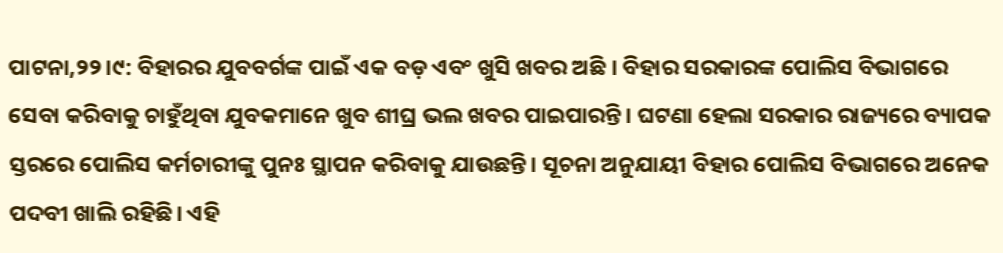ପାଟନା,୨୨।୯: ବିହାରର ଯୁବବର୍ଗଙ୍କ ପାଇଁ ଏକ ବଡ଼ ଏବଂ ଖୁସି ଖବର ଅଛି । ବିହାର ସରକାରଙ୍କ ପୋଲିସ ବିଭାଗରେ ସେବା କରିବାକୁ ଚାହୁଁଥିବା ଯୁବକମାନେ ଖୁବ ଶୀଘ୍ର ଭଲ ଖବର ପାଇପାରନ୍ତି। ଘଟଣା ହେଲା ସରକାର ରାଜ୍ୟରେ ବ୍ୟାପକ ସ୍ତରରେ ପୋଲିସ କର୍ମଚାରୀଙ୍କୁ ପୁନଃ ସ୍ଥାପନ କରିବାକୁ ଯାଉଛନ୍ତି। ସୂଚନା ଅନୁଯାୟୀ ବିହାର ପୋଲିସ ବିଭାଗରେ ଅନେକ ପଦବୀ ଖାଲି ରହିଛି। ଏହି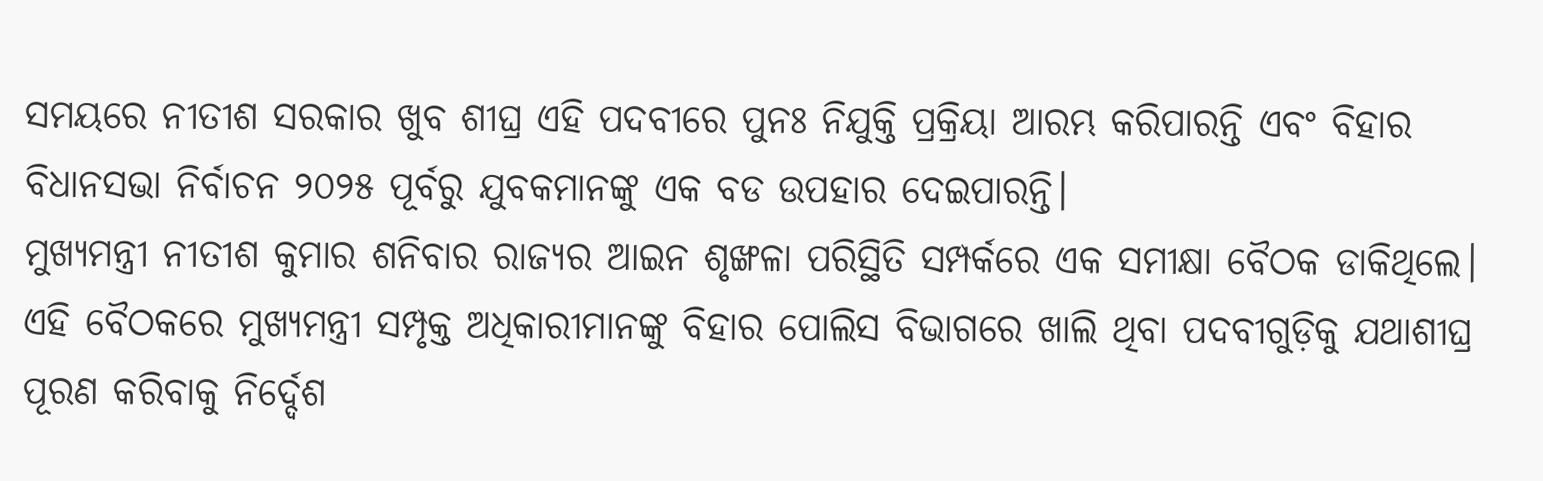ସମୟରେ ନୀତୀଶ ସରକାର ଖୁବ ଶୀଘ୍ର ଏହି ପଦବୀରେ ପୁନଃ ନିଯୁକ୍ତି ପ୍ରକ୍ରିୟା ଆରମ୍ଭ କରିପାରନ୍ତି ଏବଂ ବିହାର ବିଧାନସଭା ନିର୍ବାଚନ ୨୦୨୫ ପୂର୍ବରୁ ଯୁବକମାନଙ୍କୁ ଏକ ବଡ ଉପହାର ଦେଇପାରନ୍ତି।
ମୁଖ୍ୟମନ୍ତ୍ରୀ ନୀତୀଶ କୁମାର ଶନିବାର ରାଜ୍ୟର ଆଇନ ଶୃଙ୍ଖଳା ପରିସ୍ଥିତି ସମ୍ପର୍କରେ ଏକ ସମୀକ୍ଷା ବୈଠକ ଡାକିଥିଲେ। ଏହି ବୈଠକରେ ମୁଖ୍ୟମନ୍ତ୍ରୀ ସମ୍ପୃକ୍ତ ଅଧିକାରୀମାନଙ୍କୁ ବିହାର ପୋଲିସ ବିଭାଗରେ ଖାଲି ଥିବା ପଦବୀଗୁଡ଼ିକୁ ଯଥାଶୀଘ୍ର ପୂରଣ କରିବାକୁ ନିର୍ଦ୍ଦେଶ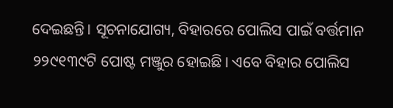ଦେଇଛନ୍ତି। ସୂଚନାଯୋଗ୍ୟ, ବିହାରରେ ପୋଲିସ ପାଇଁ ବର୍ତ୍ତମାନ ୨୨୯୧୩୯ଟି ପୋଷ୍ଟ ମଞ୍ଜୁର ହୋଇଛି। ଏବେ ବିହାର ପୋଲିସ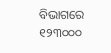ବିଭାଗରେ ୧୨୩୦୦୦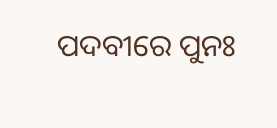ପଦବୀରେ ପୁନଃ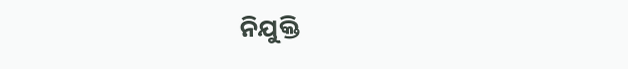ନିଯୁକ୍ତି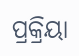ପ୍ରକ୍ରିୟା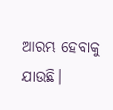ଆରମ୍ଭ ହେବାକୁ ଯାଉଛି।